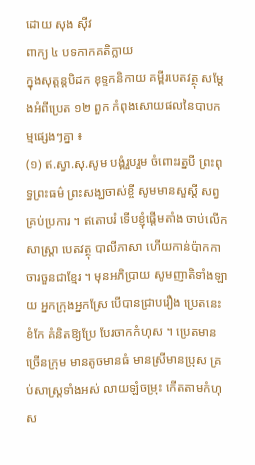ដោយ សុង ស៊ីវ
ពាក្យ ៤ បទកាកគតិក្លាយ
ក្នុងសុត្តន្តបិដក ខុទ្ទកនិកាយ គម្ពីរបេតវត្ថុ សម្ដែងអំពីប្រេត ១២ ពួក កំពុងសោយផលនៃបាបកម្មផ្សេងៗគ្នា ៖
(១) ឥ.ស្វា.សុ.សូម បង្គំរួបរួម ចំពោះរត្នបី ព្រះពុទ្ធព្រះធម៌ ព្រះសង្ឃចាស់ខ្ចី សូមមានសួស្ដី សព្វគ្រប់ប្រការ ។ ឥតោបរំ ទើបខ្ញុំផ្ដើមតាំង ចាប់លើកសាស្ត្រា បេតវត្ថុ បាលីភាសា ហើយកាន់ប៉ាកកា ចារចួនជាខ្មែរ ។ មុនអភិប្រាយ សូមញាតិទាំងឡាយ អ្នកក្រុងអ្នកស្រែ បើបានជ្រាបរឿង ប្រេតនេះខំកែ គំនិតឱ្យប្រែ បែរចាកកំហុស ។ ប្រេតមានច្រើនក្រុម មានតូចមានធំ មានស្រីមានប្រុស គ្រប់សាស្ត្រទាំងអស់ លាយឡំចម្រុះ កើតតាមកំហុស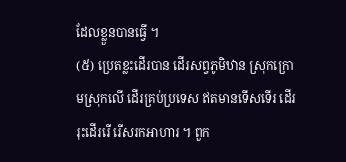ដែលខ្លួនបានធ្វើ ។
(៥) ប្រេតខ្លះដើរបាន ដើរសព្វភូមិឋាន ស្រុកក្រោមស្រុកលើ ដើរគ្រប់ប្រទេស ឥតមានទើសទើរ ដើររុះដើររើ រើសរកអាហារ ។ ពួក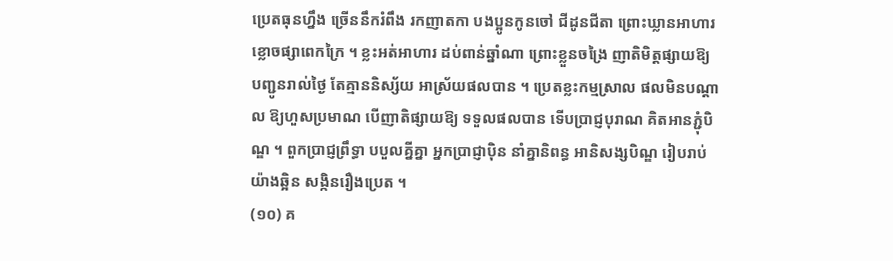ប្រេតធុនហ្នឹង ច្រើននឹករំពឹង រកញាតកា បងប្អូនកូនចៅ ជីដូនជីតា ព្រោះឃ្លានអាហារ ខ្លោចផ្សាពេកក្រៃ ។ ខ្លះអត់អាហារ ដប់ពាន់ឆ្នាំណា ព្រោះខ្លួនចង្រៃ ញាតិមិត្តផ្សាយឱ្យ បញ្ជូនរាល់ថ្ងៃ តែគ្មាននិស្ស័យ អាស្រ័យផលបាន ។ ប្រេតខ្លះកម្មស្រាល ផលមិនបណ្ដាល ឱ្យហួសប្រមាណ បើញាតិផ្សាយឱ្យ ទទួលផលបាន ទើបប្រាជ្ញបុរាណ គិតអានភ្ជុំបិណ្ឌ ។ ពួកប្រាជ្ញព្រឹទ្ធា បបួលគ្នីគ្នា អ្នកប្រាជ្ញាប៉ិន នាំគ្នានិពន្ធ អានិសង្សបិណ្ឌ រៀបរាប់យ៉ាងឆ្អិន សង្កិនរឿងប្រេត ។
(១០) គ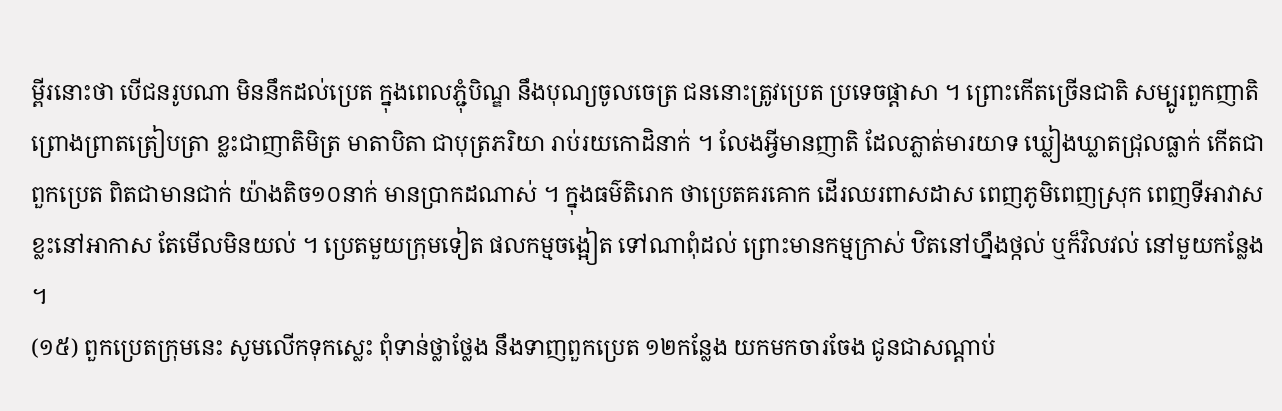ម្ពីរនោះថា បើជនរូបណា មិននឹកដល់ប្រេត ក្នុងពេលភ្ជុំបិណ្ឌ នឹងបុណ្យចូលចេត្រ ជននោះត្រូវប្រេត ប្រទេចផ្ដាសា ។ ព្រោះកើតច្រើនជាតិ សម្បូរពួកញាតិ ព្រោងព្រាតត្រៀបត្រា ខ្លះជាញាតិមិត្រ មាតាបិតា ជាបុត្រភរិយា រាប់រយកោដិនាក់ ។ លែងអ្វីមានញាតិ ដែលភ្លាត់មារយាទ ឃ្លៀងឃ្លាតជ្រុលធ្លាក់ កើតជាពួកប្រេត ពិតជាមានជាក់ យ៉ាងតិច១០នាក់ មានប្រាកដណាស់ ។ ក្នុងធម៌តិរោក ថាប្រេតគរគោក ដើរឈរពាសដាស ពេញភូមិពេញស្រុក ពេញទីអាវាស ខ្លះនៅអាកាស តែមើលមិនយល់ ។ ប្រេតមួយក្រុមទៀត ផលកម្មចង្អៀត ទៅណាពុំដល់ ព្រោះមានកម្មក្រាស់ ឋិតនៅហ្នឹងថ្កល់ ឬក៏វិលវល់ នៅមួយកន្លែង ។
(១៥) ពួកប្រេតក្រុមនេះ សូមលើកទុកស្លេះ ពុំទាន់ថ្លាថ្លែង នឹងទាញពួកប្រេត ១២កន្លែង យកមកចារចែង ជូនជាសណ្ដាប់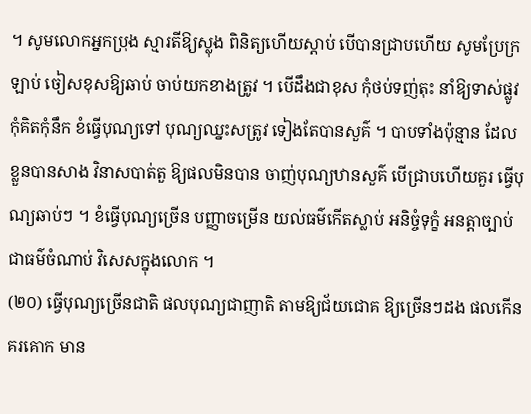។ សូមលោកអ្នកប្រុង ស្មារតីឱ្យស្លុង ពិនិត្យហើយស្ដាប់ បើបានជ្រាបហើយ សូមប្រែក្រឡាប់ ចៀសខុសឱ្យឆាប់ ចាប់យកខាងត្រូវ ។ បើដឹងជាខុស កុំថប់ទញ់តុះ នាំឱ្យទាស់ផ្លូវ កុំគិតកុំនឹក ខំធ្វើបុណ្យទៅ បុណ្យឈ្នះសត្រូវ ទៀងតែបានសួគ៌ ។ បាបទាំងប៉ុន្មាន ដែលខ្លួនបានសាង វិនាសបាត់តួ ឱ្យផលមិនបាន ចាញ់បុណ្យឋានសួគ៌ បើជ្រាបហើយគួរ ធ្វើបុណ្យឆាប់ៗ ។ ខំធ្វើបុណ្យច្រើន បញ្ញាចម្រើន យល់ធម៌កើតស្លាប់ អនិច្ចំទុក្ខំ អនត្តាច្បាប់ ជាធម៌ចំណាប់ វិសេសក្នុងលោក ។
(២០) ធ្វើបុណ្យច្រើនជាតិ ផលបុណ្យជាញាតិ តាមឱ្យជ័យជោគ ឱ្យច្រើនៗដង ផលកើនគរគោក មាន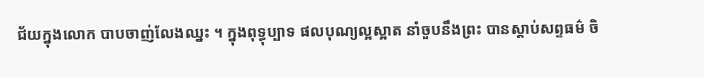ជ័យក្នុងលោក បាបចាញ់លែងឈ្នះ ។ ក្នុងពុទ្ធុប្បាទ ផលបុណ្យល្អស្អាត នាំចួបនឹងព្រះ បានស្ដាប់សព្ទធម៌ ចិ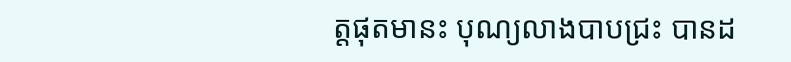ត្តផុតមានះ បុណ្យលាងបាបជ្រះ បានដ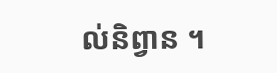ល់និព្វាន ។